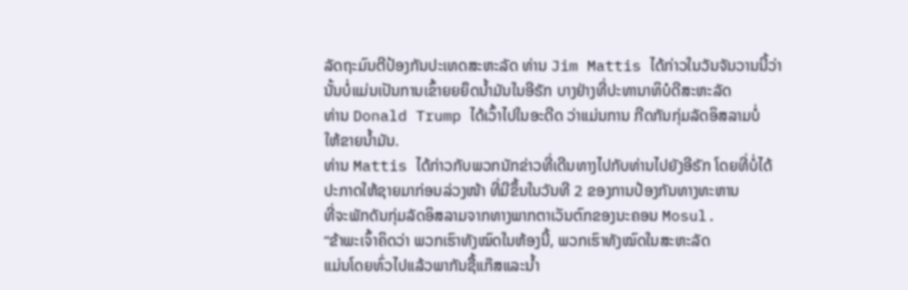ລັດຖະມົນຕີປ້ອງກັນປະເທດສະຫະລັດ ທ່ານ Jim Mattis ໄດ້ກ່າວໃນວັນຈັນວານນີ້ວ່າ
ນັ້ນບໍ່ແມ່ນເປັນການເຂົ້າຍຍຍຶດນ້ຳມັນໃນອີຣັກ ບາງຢ່າງທີ່ປະທານາທິບໍດີສະຫະລັດ
ທ່ານ Donald Trump ໄດ້ເວົ້າໄປໃນອະດີດ ວ່າແມ່ນການ ກີດກັນກຸ່ມລັດອິສລາມບໍ່
ໃຫ້ຂາຍນ້ຳມັນ.
ທ່ານ Mattis ໄດ້ກ່າວກັບພວກນັກຂ່າວທີ່ເດີນທາງໄປກັບທ່ານໄປຍັງອີຣັກ ໂດຍທີ່ບໍ່ໄດ້
ປະກາດໃຫ້ຊາຍມາກ່ອນລ່ວງໜ້າ ທີ່ມີຂຶ້ນໃນວັນທີ 2 ຂອງການປ້ອງກັນທາງທະຫານ
ທີ່ຈະພັກດັນກຸ່ມລັດອິສລາມຈາກທາງພາກຕາເວັນຕົກຂອງນະຄອນ Mosul.
“ຂ້າພະເຈົ້າຄິດວ່າ ພວກເຮົາທັງໝົດໃນຫ້ອງນີ້, ພວກເຮົາທັງໝົດໃນສະຫະລັດ
ແມ່ນໂດຍທົ່ວໄປແລ້ວພາກັນຊື້ແກ໊ສແລະນ້ຳ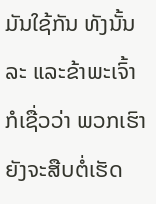ມັນໃຊ້ກັນ ທັງນັ້ນລະ ແລະຂ້າພະເຈົ້າ
ກໍເຊື່ວວ່າ ພວກເຮົາຍັງຈະສືບຕໍ່ເຮັດ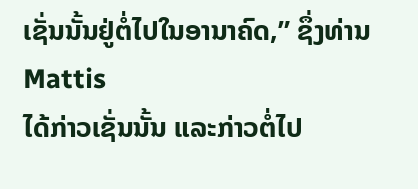ເຊັ່ນນັ້ນຢູ່ຕໍ່ໄປໃນອານາຄົດ,” ຊຶ່ງທ່ານ Mattis
ໄດ້ກ່າວເຊັ່ນນັ້ນ ແລະກ່າວຕໍ່ໄປ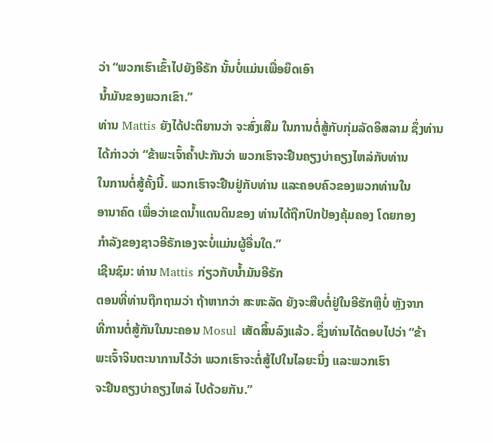ວ່າ “ພວກເຮົາເຂົ້າໄປຍັງອີຣັກ ນັ້ນບໍ່ແມ່ນເພື່ອຍຶດເອົາ
ນ້ຳມັນຂອງພວກເຂົາ.”
ທ່ານ Mattis ຍັງໄດ້ປະຕິຍານວ່າ ຈະສົ່ງເສີມ ໃນການຕໍ່ສູ້ກັບກຸ່ມລັດອິສລາມ ຊຶ່ງທ່ານ
ໄດ້ກ່າວວ່າ “ຂ້າພະເຈົ້າຄ້ຳປະກັນວ່າ ພວກເຮົາຈະຢືນຄຽງບ່າຄຽງໄຫລ່ກັບທ່ານ
ໃນການຕໍ່ສູ້ຄັ້ງນີ້. ພວກເຮົາຈະຢືນຢູ່ກັບທ່ານ ແລະຄອບຄົວຂອງພວກທ່ານໃນ
ອານາຄົດ ເພື່ອວ່າເຂດນ້ຳແດນດິນຂອງ ທ່ານໄດ້ຖືກປົກປ້ອງຄຸ້ມຄອງ ໂດຍກອງ
ກຳລັງຂອງຊາວອີຣັກເອງຈະບໍ່ແມ່ນຜູ້ອື່ນໃດ.”
ເຊີນຊົມ: ທ່ານ Mattis ກ່ຽວກັບນ້ຳມັນອີຣັກ
ຕອນທີ່ທ່ານຖືກຖາມວ່າ ຖ້າຫາກວ່າ ສະຫະລັດ ຍັງຈະສືບຕໍ່ຢູ່ໃນອີຮັກຫຼືບໍ່ ຫຼັງຈາກ
ທີ່ການຕໍ່ສູ້ກັນໃນນະຄອນ Mosul ເສັດສິ້ນລົງແລ້ວ. ຊຶ່ງທ່ານໄດ້ຕອບໄປວ່າ “ຂ້າ
ພະເຈົ້າຈິນຕະນາການໄວ້ວ່າ ພວກເຮົາຈະຕໍ່ສູ້ໄປໃນໄລຍະນຶ່ງ ແລະພວກເຮົາ
ຈະຢືນຄຽງບ່າຄຽງໄຫລ່ ໄປດ້ວຍກັນ.”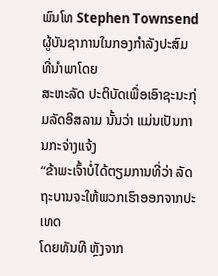ພົນໂທ Stephen Townsend ຜູ້ບັນຊາການໃນກອງກຳລັງປະສົມ ທີ່ນຳພາໂດຍ
ສະຫະລັດ ປະຕິບັດເພື່ອເອົາຊະນະກຸ່ມລັດອິສລາມ ນັ້ນວ່າ ແມ່ນເປັນການກະຈ່າງແຈ້ງ
“ຂ້າພະເຈົ້າບໍ່ໄດ້ຕຽມການທີ່ວ່າ ລັດຖະບານຈະໃຫ້ພວກເຮົາອອກຈາກປະເທດ
ໂດຍທັນທີ ຫຼັງຈາກ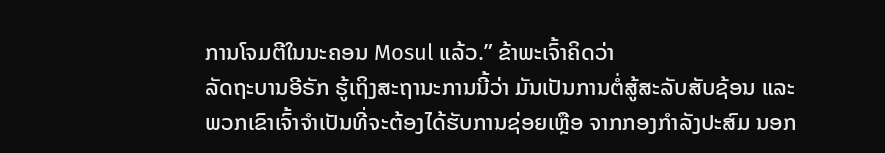ການໂຈມຕີໃນນະຄອນ Mosul ແລ້ວ.” ຂ້າພະເຈົ້າຄິດວ່າ
ລັດຖະບານອີຣັກ ຮູ້ເຖິງສະຖານະການນີ້ວ່າ ມັນເປັນການຕໍ່ສູ້ສະລັບສັບຊ້ອນ ແລະ
ພວກເຂົາເຈົ້າຈຳເປັນທີ່ຈະຕ້ອງໄດ້ຮັບການຊ່ອຍເຫຼືອ ຈາກກອງກຳລັງປະສົມ ນອກ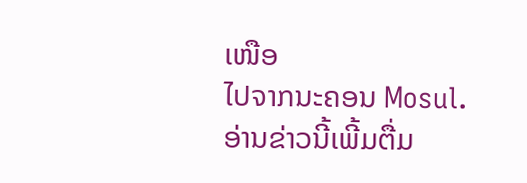ເໜືອ
ໄປຈາກນະຄອນ Mosul.
ອ່ານຂ່າວນີ້ເພີ້ມຕື່ມ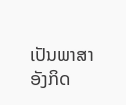ເປັນພາສາອັງກິດ